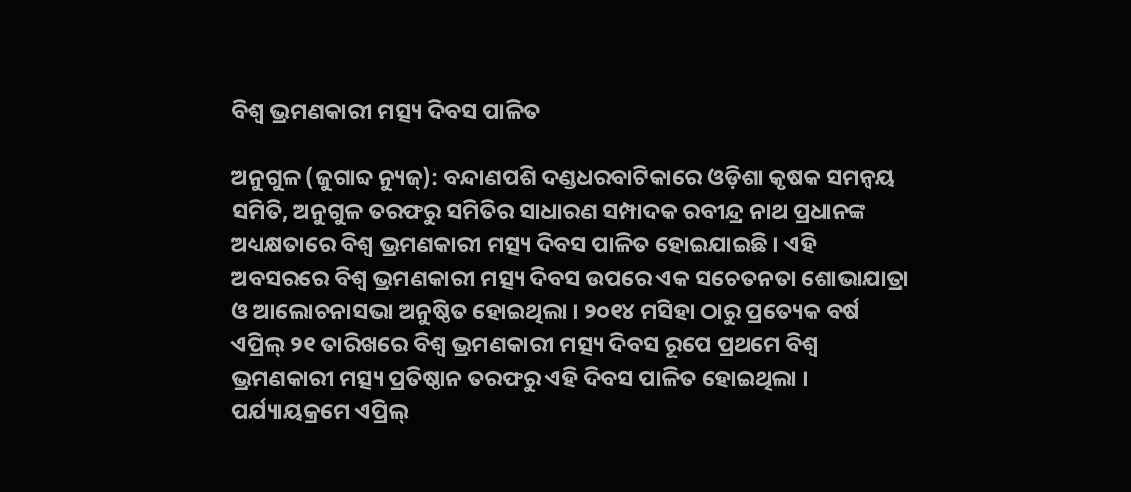ବିଶ୍ୱ ଭ୍ରମଣକାରୀ ମତ୍ସ୍ୟ ଦିବସ ପାଳିତ

ଅନୁଗୁଳ (ଜୁଗାବ୍ଦ ନ୍ୟୁଜ୍‍): ବନ୍ଦାଣପଶି ଦଣ୍ଡଧରବାଟିକାରେ ଓଡ଼ିଶା କୃଷକ ସମନ୍ୱୟ ସମିତି, ଅନୁଗୁଳ ତରଫରୁ ସମିତିର ସାଧାରଣ ସମ୍ପାଦକ ରବୀନ୍ଦ୍ର ନାଥ ପ୍ରଧାନଙ୍କ ଅଧ୍ୟକ୍ଷତାରେ ବିଶ୍ୱ ଭ୍ରମଣକାରୀ ମତ୍ସ୍ୟ ଦିବସ ପାଳିତ ହୋଇଯାଇଛି । ଏହି ଅବସରରେ ବିଶ୍ୱ ଭ୍ରମଣକାରୀ ମତ୍ସ୍ୟ ଦିବସ ଉପରେ ଏକ ସଚେତନତା ଶୋଭାଯାତ୍ରା ଓ ଆଲୋଚନାସଭା ଅନୁଷ୍ଠିତ ହୋଇଥିଲା । ୨୦୧୪ ମସିହା ଠାରୁ ପ୍ରତ୍ୟେକ ବର୍ଷ ଏପ୍ରିଲ୍ ୨୧ ତାରିଖରେ ବିଶ୍ୱ ଭ୍ରମଣକାରୀ ମତ୍ସ୍ୟ ଦିବସ ରୂପେ ପ୍ରଥମେ ବିଶ୍ୱ ଭ୍ରମଣକାରୀ ମତ୍ସ୍ୟ ପ୍ରତିଷ୍ଠାନ ତରଫରୁ ଏହି ଦିବସ ପାଳିତ ହୋଇଥିଲା । ପର୍ଯ୍ୟାୟକ୍ରମେ ଏପ୍ରିଲ୍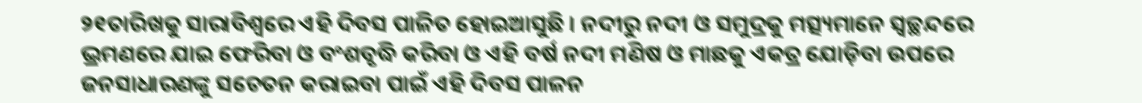୨୧ତାରିଖକୁ ସାରାବିଶ୍ୱରେ ଏହି ଦିବସ ପାଳିତ ହୋଇଆସୁଛି । ନଦୀରୁ ନଦୀ ଓ ସମୁଦ୍ରକୁ ମତ୍ସ୍ୟମାନେ ସ୍ୱଚ୍ଛନ୍ଦରେ ଭ୍ରମଣରେ ଯାଇ ଫେରିବା ଓ ବଂଶବୃଦ୍ଧି କରିବା ଓ ଏହି ବର୍ଷ ନଦୀ ମଣିଷ ଓ ମାଛକୁ ଏକତ୍ର ଯୋଡ଼ିବା ଉପରେ ଜନସାଧାରଣଙ୍କୁ ସଚେତନ କରାଇବା ପାଇଁ ଏହି ଦିବସ ପାଳନ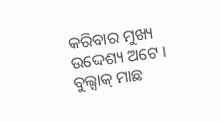କରିବାର ମୁଖ୍ୟ ଉଦ୍ଦେଶ୍ୟ ଅଟେ । ବୁଲ୍ସାକ୍ ମାଛ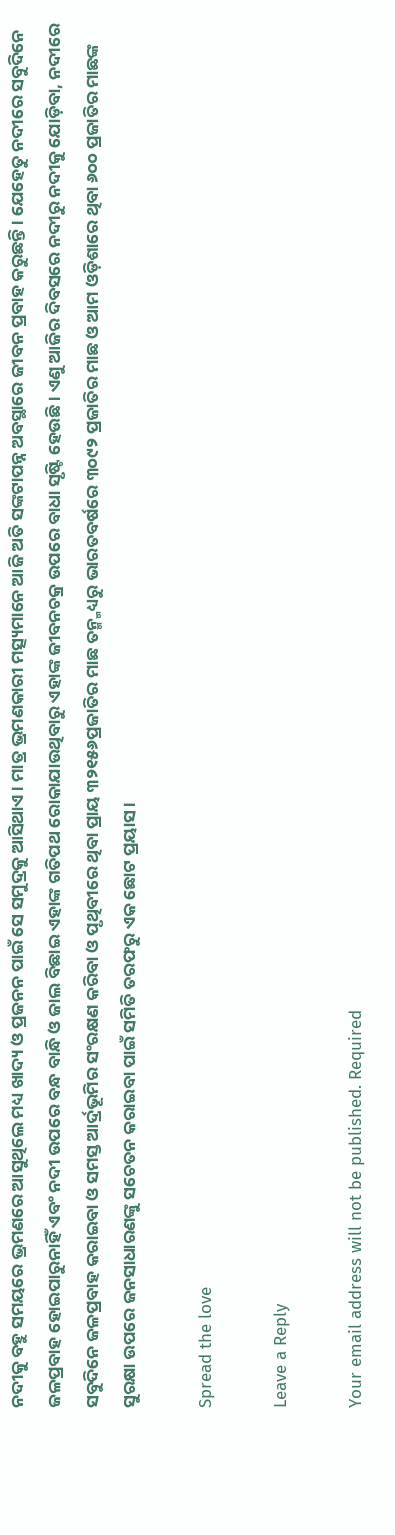ନଦୀକୁ ବହୁ ସମୟରେ ଭ୍ରମଣରେ ଆସୁଥିଲେ ମଧ୍ୟ ଖାଦ୍ୟ ଓ ପ୍ରଜନନ ପାଇଁ ସେ ସମୁଦ୍ରକୁ ଆସିଥାଏ । ମାତ୍ର ଭ୍ରମଣକାରୀ ମତ୍ସ୍ୟମାନେ ଆଜି ଅତି ସଙ୍କଟାପନ୍ନ ଅବସ୍ଥାରେ ଜୀବନ ପ୍ରବାହ କରୁଛନ୍ତି । ଯେହେତୁ ନଦୀରେ ସବୁଦିନେ ଜଳପ୍ରବାହ ହୋଇପାରୁନାହିଁ ଏବଂ ନଦୀ ଉପରେ ବନ୍ଧ ବାନ୍ଧି ଓ ଜାଲ ବିଛାଇ ଏହାଙ୍କ ଗତିପଥ ରୋକାଯାଉଥିବାରୁ ଏହାଙ୍କ ଜୀବନଚକ୍ର ଉପରେ ବାଧା ସୃଷ୍ଟି ହେଉଛି । ଏଣୁ ଆଜିର ଦିବସରେ ନଦୀରୁ ନଦୀକୁ ଯୋଡ଼ିବା, ନଦୀରେ ସବୁଦିନେ ଜଳପ୍ରବାହ କରାଇବା ଓ ସମସ୍ତ ଆର୍ଦ୍ରଭୂମିର ସଂରକ୍ଷଣ କରିବା ଓ ପୃଥିବୀରେ ଥିବା ପ୍ରାୟ ୩୨୧୫୬ପ୍ରଜାତିର ମାଛ ତନ୍ମ୍ମଧ୍ୟରୁ ଭାରତବର୍ଷରେ ୩୦୯୨ ପ୍ରଜାତିର ମାଛ ଓ ଆମ ଓଡ଼ିଶାରେ ଥିବା ୬୦୦ ପ୍ରଜାତିର ମାଛଙ୍କ ସୁରକ୍ଷା ଉପରେ ଜନସାଧାରଣଙ୍କୁ ସଚେତନ କରାଇବା ପାଇଁ ସମିତି ତରଫରୁ ଏକ ଛୋଟ ପ୍ରୟାସ ।

Spread the love

Leave a Reply

Your email address will not be published. Required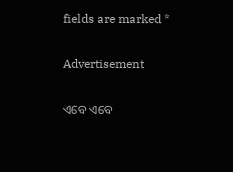fields are marked *

Advertisement

ଏବେ ଏବେ